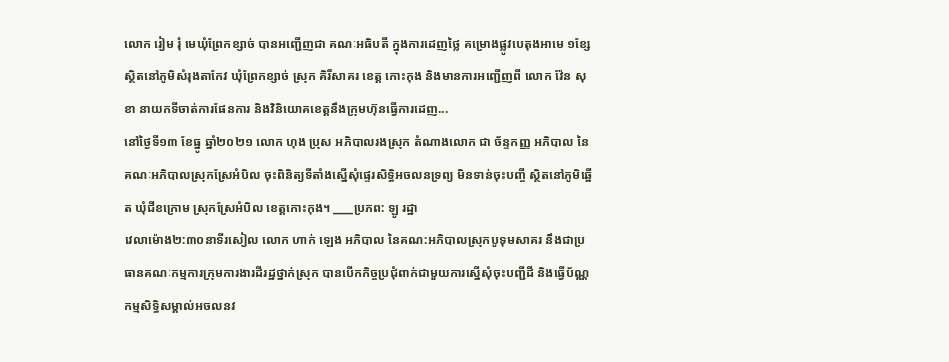លោក រៀម រុំ មេឃុំព្រែកខ្សាច់ បានអញ្ជើញជា គណៈអធិបតី ក្នុងការដេញថ្លៃ គម្រោងផ្លូវបេតុងអាមេ ១ខ្សែស្ថិតនៅភូមិសំរុងតាកែវ ឃុំព្រែកខ្សាច់ ស្រុក គិរីសាគរ ខេត្ត កោះកុង និងមានការអញ្ជើញពី លោក វ៉ែន សុខា នាយកទីចាត់ការផែនការ និងវិនិយោគខេត្តនឹងក្រុមហ៊ុនធ្វើការដេញ...
នៅថ្ងៃទី១៣ ខែធ្នូ ឆ្នាំ២០២១ លោក ហុង ប្រុស អភិបាលរងស្រុក តំណាងលោក ជា ច័ន្ទកញ្ញ អភិបាល នៃគណៈអភិបាលស្រុកស្រែអំបិល ចុះពិនិត្យទីតាំងស្នើសុំផ្ទេរសិទ្ធិអចលនទ្រព្យ មិនទាន់ចុះបញ្ចី ស្ថិតនៅភូមិឆ្អើត ឃុំជីខក្រោម ស្រុកស្រែអំបិល ខេត្តកោះកុង។ ____ប្រភព: ឡូ រដ្ឋា
វេលាម៉ោង២:៣០នាទីរសៀល លោក ហាក់ ឡេង អភិបាល នៃគណ:អភិបាលស្រុកបូទុមសាគរ នឹងជាប្រធានគណៈកម្មការក្រុមការងារដីរដ្ឋថ្នាក់ស្រុក បានបើកកិច្ចប្រជុំពាក់ជាមួយការស្នើសុំចុះបញ្ជីដី និងធ្វើប័ណ្ណកម្មសិទ្ធិសម្គាល់អចលនវ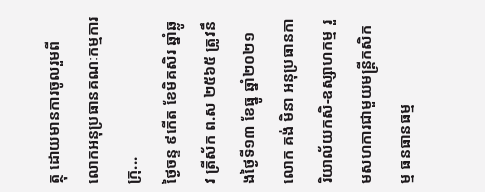ត្ថុ ដោយមានការចូលរួមពី លោកអនុប្រធានគណៈកម្មការក្រុ...
ថ្ងៃចន្ទ ៩កើត ខែមិគសិរ ឆ្នាំឆ្លូវ ត្រីស័ក ព.ស ២៥៦៥ ត្រូវនឹងថ្ងៃទី១៣ ខែធ្នូ ឆ្នាំ២០២១ លោក គង់ មិនា អនុប្រធានការិយាល័យកសិ-ឧស្សាហកម្ម រួមសហការជាមួយមន្ត្រីកសិកម្ម ធនធានធម្ម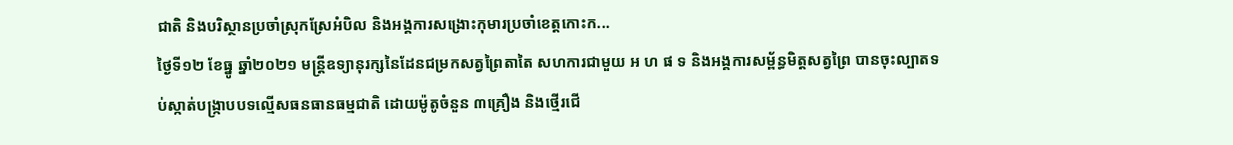ជាតិ និងបរិស្ថានប្រចាំស្រុកស្រែអំបិល និងអង្គការសង្រោះកុមារប្រចាំខេត្តកោះក...
ថ្ងៃទី១២ ខែធ្នូ ឆ្នាំ២០២១ មន្ត្រីឧទ្យានុរក្សនៃដែនជម្រកសត្វព្រៃតាតៃ សហការជាមួយ អ ហ ផ ទ និងអង្គការសម្ព័ន្ធមិត្តសត្វព្រៃ បានចុះល្បាតទប់ស្កាត់បង្រ្កាបបទល្មើសធនធានធម្មជាតិ ដោយម៉ូតូចំនួន ៣គ្រឿង និងថ្មើរជើ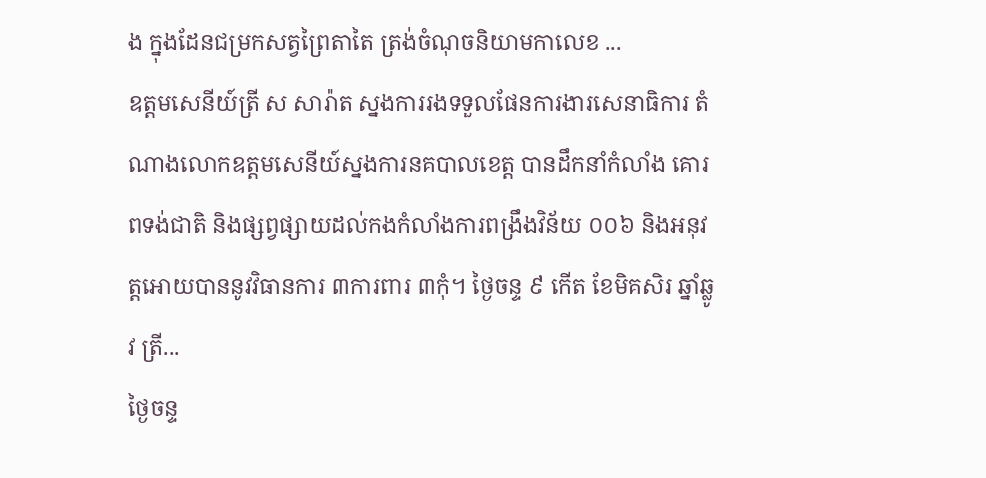ង ក្នុងដែនជម្រកសត្វព្រៃតាតៃ ត្រង់ចំណុចនិយាមកាលេខ ...
ឧត្តមសេនីយ៍ត្រី ស សារ៉ាត ស្នងការរងទទួលផែនការងារសេនាធិការ តំណាងលោកឧត្តមសេនីយ៍ស្នងការនគបាលខេត្ត បានដឹកនាំកំលាំង គោរពទង់ជាតិ និងផ្សព្វផ្សាយដល់កងកំលាំងការពង្រឹងវិន័យ ០០៦ និងអនុវត្តអោយបាននូវវិធានការ ៣ការពារ ៣កុំ។ ថ្ងៃចន្ទ ៩ កើត ខែមិគសិរ ឆ្នាំឆ្លូវ ត្រី...
ថ្ងៃចន្ទ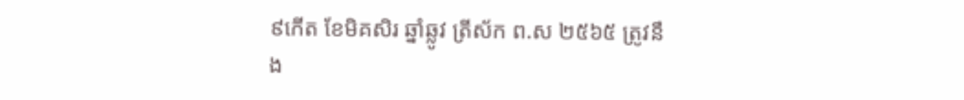៩កើត ខែមិគសិរ ឆ្នាំឆ្លូវ ត្រីស័ក ព.ស ២៥៦៥ ត្រូវនឹង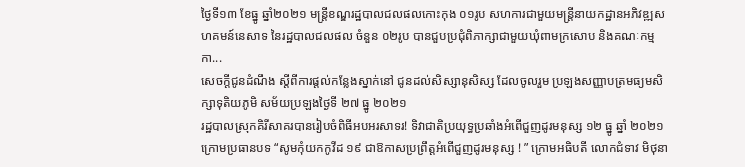ថ្ងៃទី១៣ ខែធ្នូ ឆ្នាំ២០២១ មន្ត្រីខណ្ឌរដ្ឋបាលជលផលកោះកុង ០១រូប សហការជាមួយមន្ត្រីនាយកដ្ឋានអភិវឌ្ឍសហគមន៍នេសាទ នៃរដ្ឋបាលជលផល ចំនួន ០២រូប បានជួបប្រជុំពិភាក្សាជាមួយឃុំពាមក្រសោប និងគណៈកម្មកា...
សេចក្តីជូនដំណឹង ស្តីពីការផ្តល់កន្លែងស្នាក់នៅ ជូនដល់សិស្សានុសិស្ស ដែលចូលរួម ប្រឡងសញ្ញាបត្រមធ្យមសិក្សាទុតិយភូមិ សម័យប្រឡងថ្ងៃទី ២៧ ធ្នូ ២០២១
រដ្ឋបាលស្រុកគិរីសាគរបានរៀបចំពិធីអបអរសាទរ! ទិវាជាតិប្រយុទ្ធប្រឆាំងអំពើជួញដូរមនុស្ស ១២ ធ្នូ ឆ្នាំ ២០២១ ក្រោមប្រធានបទ “សូមកុំយកកូវីដ ១៩ ជាឱកាសប្រព្រឹត្តអំពើជួញដូរមនុស្ស ! ” ក្រោមអធិបតី លោកជំទាវ មិថុនា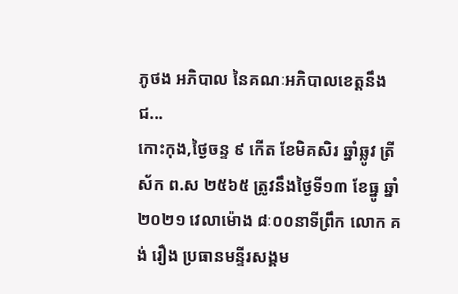ភូថង អភិបាល នៃគណៈអភិបាលខេត្តនឹងជ...
កោះកុង,ថ្ងៃចន្ទ ៩ កើត ខែមិគសិរ ឆ្នាំឆ្លូវ ត្រីស័ក ព.ស ២៥៦៥ ត្រូវនឹងថ្ងៃទី១៣ ខែធ្នូ ឆ្នាំ២០២១ វេលាម៉ោង ៨ៈ០០នាទីព្រឹក លោក គង់ រឿង ប្រធានមន្ទីរសង្គម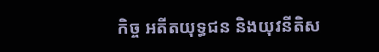កិច្ច អតីតយុទ្ធជន និងយុវនីតិស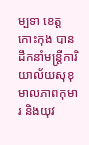ម្បទា ខេត្តកោះកុង បានដឹកនាំមន្រ្តីការិយាល័យសុខុមាលភាពកុមារ និងយុវ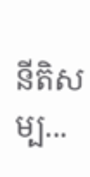នីតិសម្ប...